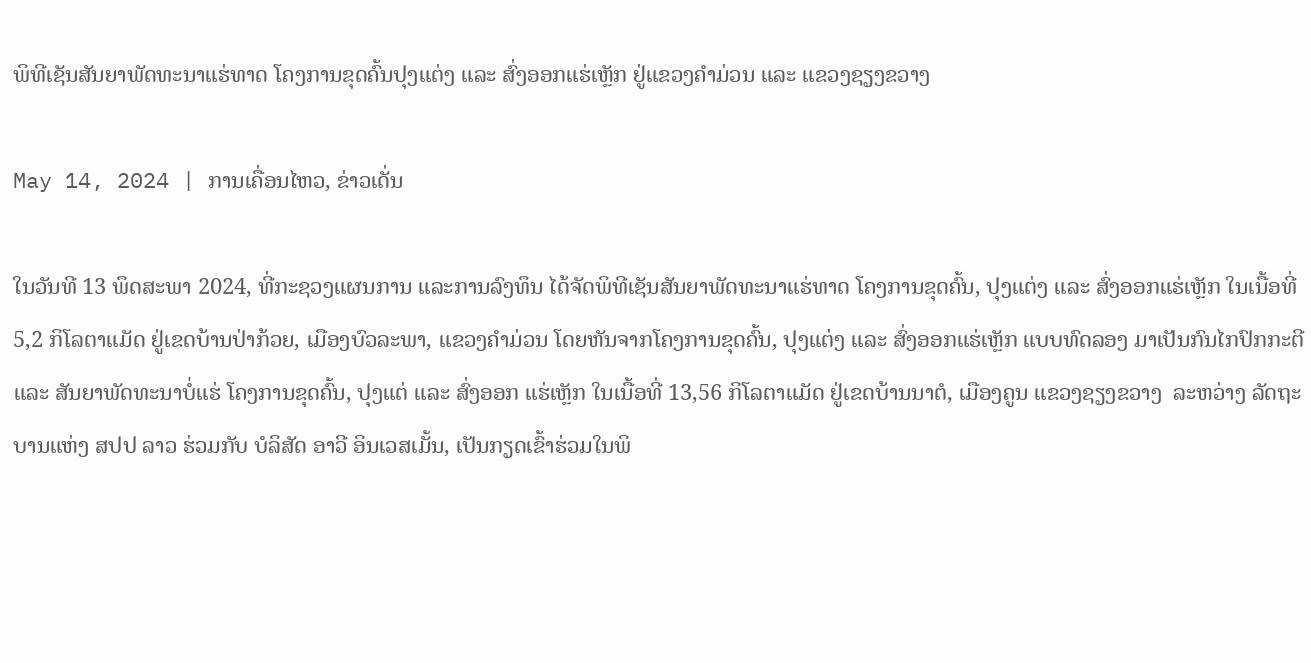ພິທີເຊັນສັນຍາພັດທະນາແຮ່ທາດ ໂຄງການຂຸດຄົ້ນປຸງແຕ່ງ ແລະ ສົ່ງອອກແຮ່ເຫຼັກ ຢູ່ແຂວງຄຳມ່ວນ ແລະ ແຂວງຊຽງຂວາງ

May 14, 2024 | ການເຄື່ອນໄຫວ, ຂ່າວເດັ່ນ

ໃນວັນທີ 13 ພຶດສະພາ 2024, ທີ່ກະຊວງແຜນການ ແລະການລົງທຶນ ໄດ້ຈັດພິທີເຊັນສັນຍາພັດທະນາແຮ່ທາດ ໂຄງການຂຸດຄົ້ນ, ປຸງແຕ່ງ ແລະ ສົ່ງອອກແຮ່ເຫຼັກ ໃນເນື້ອທີ່ 5,2 ກິໂລຕາແມັດ ຢູ່ເຂດບ້ານປ່າກ້ວຍ, ເມືອງບົວລະພາ, ແຂວງຄຳມ່ວນ ໂດຍຫັນຈາກໂຄງການຂຸດຄົ້ນ, ປຸງແຕ່ງ ແລະ ສົ່ງອອກແຮ່ເຫຼັກ ແບບທົດລອງ ມາເປັນກົນໄກປົກກະຕີ ແລະ ສັນຍາພັດທະນາບໍ່ແຮ່ ໂຄງການຂຸດຄົ້ນ, ປຸງແຕ່ ແລະ ສົ່ງອອກ ແຮ່ເຫຼັກ ໃນເນື້ອທີ່ 13,56 ກິໂລຕາແມັດ ຢູ່ເຂດບ້ານນາຕໍ, ເມືອງຄູນ ແຂວງຊຽງຂວາງ  ລະຫວ່າງ ລັດຖະບານແຫ່ງ ສປປ ລາວ ຮ່ວມກັບ ບໍລິສັດ ອາວີ ອິນເວສເມັ້ນ, ເປັນກຽດເຂົ້າຮ່ວມໃນພິ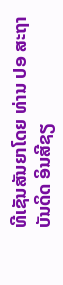ທີເຊັນສັນຍາໂດຍ ທ່ານ ປອ ສະຖາບັນດິດ ອິນສີຊຽ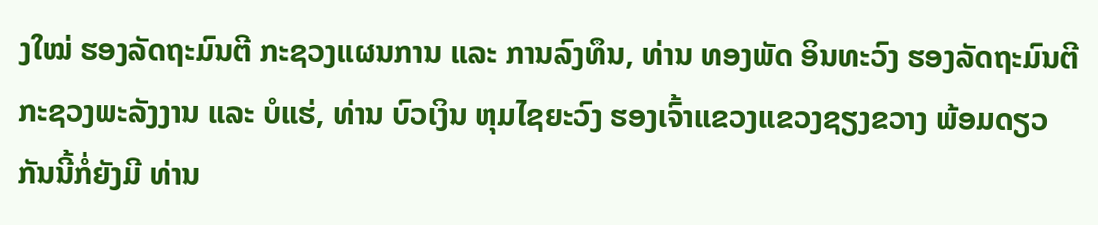ງໃໝ່ ຮອງລັດຖະມົນຕີ ກະຊວງແຜນການ ແລະ ການລົງທຶນ, ທ່ານ ທອງພັດ ອິນທະວົງ ຮອງລັດຖະມົນຕີ ກະຊວງພະລັງງານ ແລະ ບໍແຮ່, ທ່ານ ບົວເງິນ ຫຸມໄຊຍະວົງ ຮອງເຈົ້າແຂວງແຂວງຊຽງຂວາງ ພ້ອມດຽວກັນນີ້ກໍ່ຍັງມີ ທ່ານ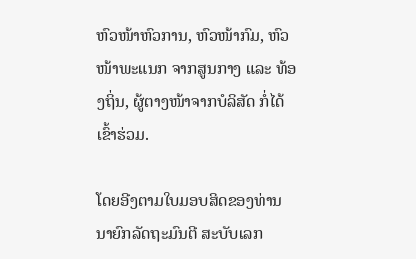ຫົວໜ້າຫົວການ, ຫົວໜ້າກົມ, ຫົວໜ້າພະແນກ ຈາກສູນກາງ ແລະ ທ້ອງຖິ່ນ, ຜູ້ຕາງໜ້າຈາກບໍລິສັດ ກໍ່ໄດ້ເຂົ້າຮ່ວມ.

ໂດຍອີງຕາມໃບມອບສິດຂອງທ່ານ ນາຍົກລັດຖະມົນຕີ ສະບັບເລກ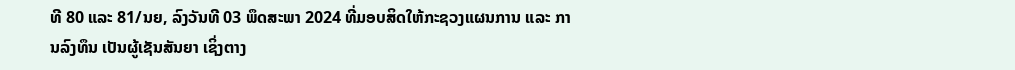ທີ 80 ແລະ 81/ນຍ, ລົງວັນທີ 03 ພຶດສະພາ 2024 ທີ່ມອບສິດໃຫ້ກະຊວງແຜນການ ແລະ ການລົງທຶນ ເປັນຜູ້ເຊັນສັນຍາ ເຊິ່ງຕາງ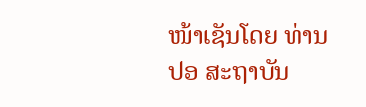ໜ້າເຊັນໂດຍ ທ່ານ ປອ ສະຖາບັນ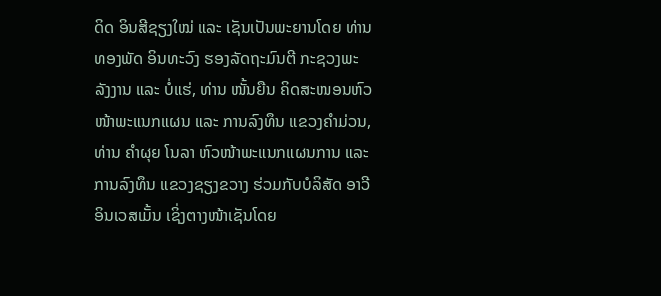ດິດ ອິນສີຊຽງໃໝ່ ແລະ ເຊັນເປັນພະຍານໂດຍ ທ່ານ ທອງພັດ ອິນທະວົງ ຮອງລັດຖະມົນຕີ ກະຊວງພະລັງງານ ແລະ ບໍ່ແຮ່, ທ່ານ ໜັ້ນຍືນ ຄິດສະໜອນຫົວໜ້າພະແນກແຜນ ແລະ ການລົງທຶນ ແຂວງຄຳມ່ວນ, ທ່ານ ຄຳຜຸຍ ໂນລາ ຫົວໜ້າພະແນກແຜນການ ແລະ ການລົງທຶນ ແຂວງຊຽງຂວາງ ຮ່ວມກັບບໍລິສັດ ອາວີ ອິນເວສເມັ້ນ ເຊິ່ງຕາງໜ້າເຊັນໂດຍ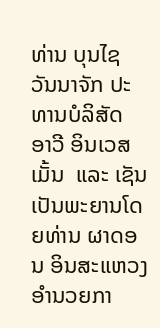ທ່ານ ບຸນໄຊ ວັນນາຈັກ ປະທານບໍລິສັດ ອາວີ ອິນເວສເມັ້ນ  ແລະ ເຊັນເປັນພະຍານໂດຍທ່ານ ຜາດອນ ອິນສະແຫວງ ອຳນວຍກາ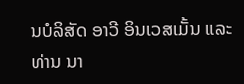ນບໍລິສັດ ອາວີ ອິນເວສເມັ້ນ ແລະ ທ່ານ ນາ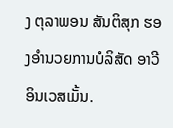ງ ຕຸລາພອນ ສັນຕິສຸກ ຮອງອຳນວຍການບໍລິສັດ ອາວີ ອິນເວສເມັ້ນ.